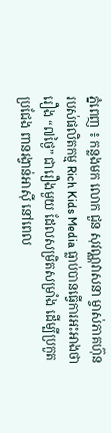ភ្នំពេញ ៖ កន្លងមក លោក ជួន សុវណ្ណវាសនា ម្ចាស់ភាគហ៊ុន របស់ផលិតកម្ម Rich Kids Media ធ្លាប់បានធ្វើការអះអាងថា រឿង “៧ថ្ងៃ” ជារឿងមួយ ដែលសម្រិតសម្រាំង ដើម្បីប្រកួតប្រជែង ពានរង្វាន់អាស៊ី នៅពេល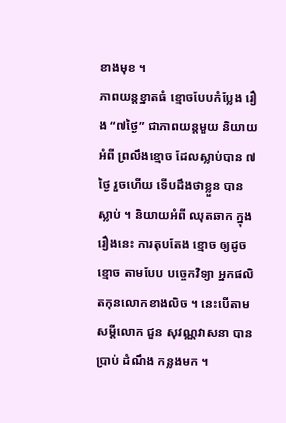ខាងមុខ ។
ភាពយន្តខ្នាតធំ ខ្មោចបែបកំប្លែង រឿង “៧ថ្ងៃ” ជាភាពយន្តមួយ និយាយអំពី ព្រលឹងខ្មោច ដែលស្លាប់បាន ៧ ថ្ងៃ រួចហើយ ទើបដឹងថាខ្លួន បានស្លាប់ ។ និយាយអំពី ឈុតឆាក ក្នុងរឿងនេះ ការតុបតែង ខ្មោច ឲ្យដូចខ្មោច តាមបែប បច្ចេកវិទ្យា អ្នកផលិតកុនលោកខាងលិច ។ នេះបើតាមសម្តីលោក ជួន សុវណ្ណវាសនា បានប្រាប់ ដំណឹង កន្លងមក ។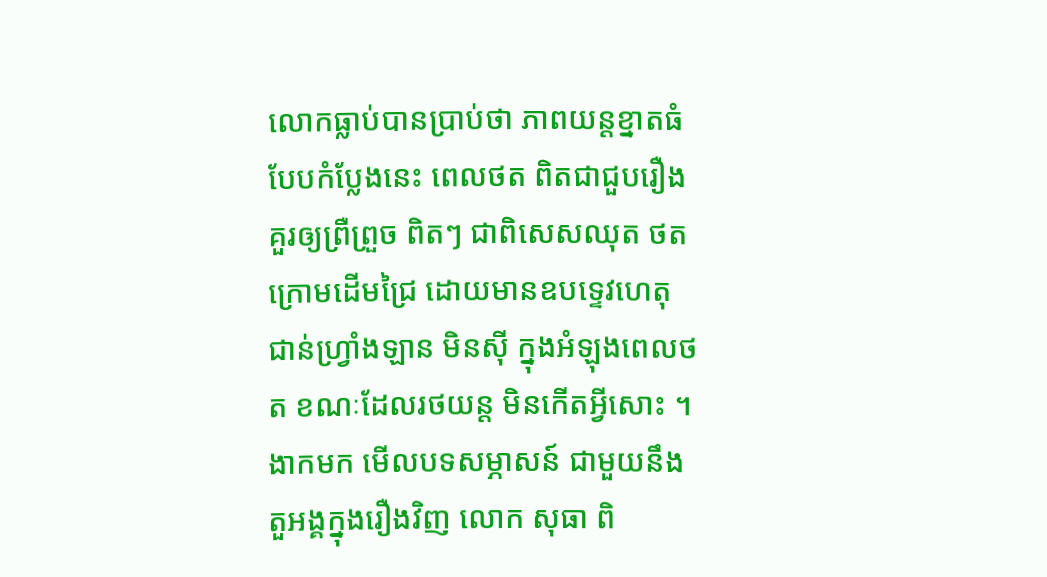លោកធ្លាប់បានប្រាប់ថា ភាពយន្តខ្នាតធំ បែបកំប្លែងនេះ ពេលថត ពិតជាជួបរឿង គួរឲ្យព្រឺព្រួច ពិតៗ ជាពិសេសឈុត ថតក្រោមដើមជ្រៃ ដោយមានឧបទ្ទេវហេតុ ជាន់ហ្វ្រាំងឡាន មិនស៊ី ក្នុងអំឡុងពេលថត ខណៈដែលរថយន្ត មិនកើតអ្វីសោះ ។
ងាកមក មើលបទសម្ភាសន៍ ជាមួយនឹង តួអង្គក្នុងរឿងវិញ លោក សុធា ពិ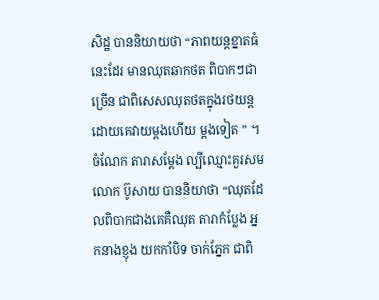សិដ្ឋ បាននិយាយថា “ភាពយន្តខ្នាតធំនេះដែរ មានឈុតឆាកថត ពិបាកៗជាច្រើន ជាពិសេសឈុតថតក្នុងរថយន្ត ដោយគេវាយម្តងហើយ ម្តងទៀត ” ។ចំណែក តារាសម្តែង ល្បីឈ្មោះគួរសម លោក ប៊ូសាយ បាននិយាថា “ឈុតដែលពិបាកជាងគេគឺឈុត តារាកំប្លែង អ្នកនាងខ្ញុង យកកាំបិទ ចាក់ភ្នែក ជាពិ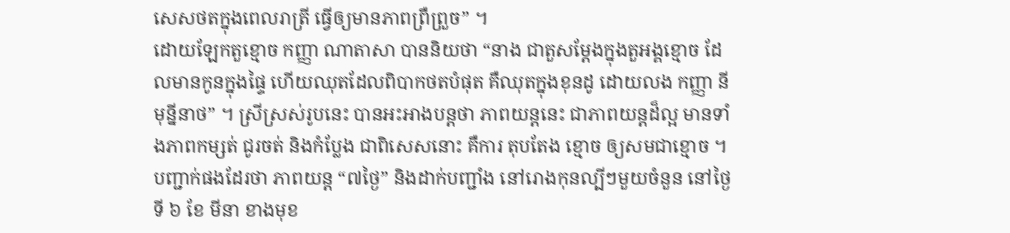សេសថតក្នុងពេលរាត្រី ធ្វើឲ្យមានភាពព្រឺព្រួច” ។
ដោយឡែកតួខ្មោច កញ្ញា ណាតាសា បាននិយថា “នាង ជាតួសម្តែងក្នុងតួអង្គខ្មោច ដែលមានកូនក្នុងផ្ទៃ ហើយឈុតដែលពិបាកថតបំផុត គឺឈុតក្នុងខុនដូ ដោយលង កញ្ញា នី មុន្នីនាថ” ។ ស្រីស្រស់រូបនេះ បានអះអាងបន្តថា ភាពយន្តនេះ ជាភាពយន្តដ៏ល្អ មានទាំងភាពកម្សត់ ជូរចត់ និងកំប្លែង ជាពិសេសនោះ គឺការ តុបតែង ខ្មោច ឲ្យសមជាខ្មោច ។
បញ្ជាក់ផងដែរថា ភាពយន្ត “៧ថ្ងៃ” និងដាក់បញ្ជាំង នៅរោងកុនល្បីៗមួយចំនួន នៅថ្ងៃទី ៦ ខែ មីនា ខាងមុខ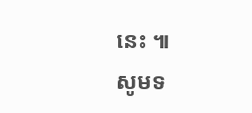នេះ ៕
សូមទ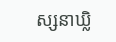ស្សនាឃ្លិ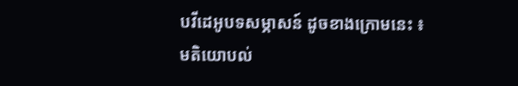បវីដេអូបទសម្ភាសន៍ ដូចខាងក្រោមនេះ ៖
មតិយោបល់